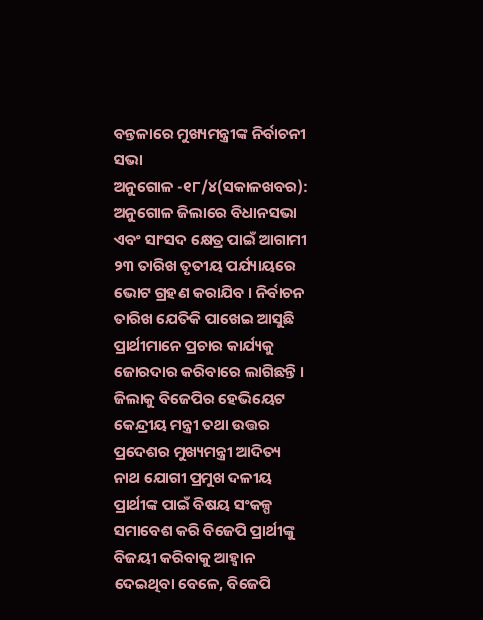ବନ୍ତଳାରେ ମୁଖ୍ୟମନ୍ତ୍ରୀଙ୍କ ନିର୍ବାଚନୀ ସଭା
ଅନୁଗୋଳ -୧୮/୪(ସକାଳଖବର): ଅନୁଗୋଳ ଜିଲାରେ ବିଧାନସଭା ଏବଂ ସାଂସଦ କ୍ଷେତ୍ର ପାଇଁ ଆଗାମୀ ୨୩ ତାରିଖ ତୃତୀୟ ପର୍ଯ୍ୟାୟରେ ଭୋଟ ଗ୍ରହଣ କରାଯିବ । ନିର୍ବାଚନ ତାରିଖ ଯେତିକି ପାଖେଇ ଆସୁଛି ପ୍ରାର୍ଥୀମାନେ ପ୍ରଚାର କାର୍ଯ୍ୟକୁ ଜୋରଦାର କରିବାରେ ଲାଗିଛନ୍ତି । ଜିଲାକୁ ବିଜେପିର ହେଭିୟେଟ କେନ୍ଦ୍ରୀୟ ମନ୍ତ୍ରୀ ତଥା ଉତ୍ତର ପ୍ରଦେଶର ମୁଖ୍ୟମନ୍ତ୍ରୀ ଆଦିତ୍ୟ ନାଥ ଯୋଗୀ ପ୍ରମୁଖ ଦଳୀୟ ପ୍ରାର୍ଥୀଙ୍କ ପାଇଁ ବିଷୟ ସଂକଳ୍ପ ସମାବେଶ କରି ବିଜେପି ପ୍ରାର୍ଥୀଙ୍କୁ ବିଜୟୀ କରିବାକୁ ଆହ୍ୱାନ ଦେଇଥିବା ବେଳେ, ବିଜେପି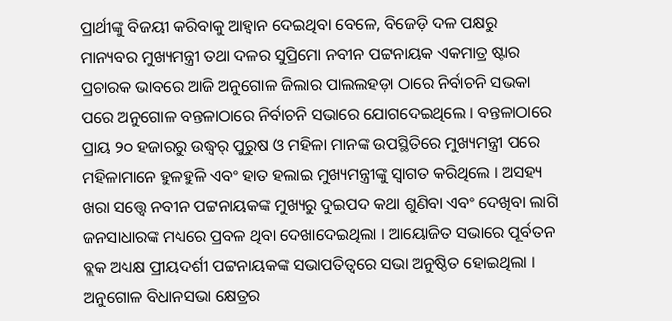ପ୍ରାର୍ଥୀଙ୍କୁ ବିଜୟୀ କରିବାକୁ ଆହ୍ୱାନ ଦେଇଥିବା ବେଳେ, ବିଜେଡ଼ି ଦଳ ପକ୍ଷରୁ ମାନ୍ୟବର ମୁଖ୍ୟମନ୍ତ୍ରୀ ତଥା ଦଳର ସୁପ୍ରିମୋ ନବୀନ ପଟ୍ଟନାୟକ ଏକମାତ୍ର ଷ୍ଟାର ପ୍ରଚାରକ ଭାବରେ ଆଜି ଅନୁଗୋଳ ଜିଲାର ପାଲଲହଡ଼ା ଠାରେ ନିର୍ବାଚନି ସଭକା ପରେ ଅନୁଗୋଳ ବନ୍ତଳାଠାରେ ନିର୍ବାଚନି ସଭାରେ ଯୋଗଦେଇଥିଲେ । ବନ୍ତଳାଠାରେ ପ୍ରାୟ ୨୦ ହଜାରରୁ ଉଦ୍ଧ୍ୱର୍ ପୁରୁଷ ଓ ମହିଳା ମାନଙ୍କ ଉପସ୍ଥିତିରେ ମୁଖ୍ୟମନ୍ତ୍ରୀ ପରେ ମହିଳାମାନେ ହୁଳହୁଳି ଏବଂ ହାତ ହଲାଇ ମୁଖ୍ୟମନ୍ତ୍ରୀଙ୍କୁ ସ୍ୱାଗତ କରିଥିଲେ । ଅସହ୍ୟ ଖରା ସତ୍ତ୍ୱେ ନବୀନ ପଟ୍ଟନାୟକଙ୍କ ମୁଖ୍ୟରୁ ଦୁଇପଦ କଥା ଶୁଣିବା ଏବଂ ଦେଖିବା ଲାଗି ଜନସାଧାରଙ୍କ ମଧ୍ୟରେ ପ୍ରବଳ ଥିବା ଦେଖାଦେଇଥିଲା । ଆୟୋଜିତ ସଭାରେ ପୂର୍ବତନ ବ୍ଲକ ଅଧ୍ୟକ୍ଷ ପ୍ରୀୟଦର୍ଶୀ ପଟ୍ଟନାୟକଙ୍କ ସଭାପତିତ୍ୱରେ ସଭା ଅନୁଷ୍ଠିତ ହୋଇଥିଲା । ଅନୁଗୋଳ ବିଧାନସଭା କ୍ଷେତ୍ରର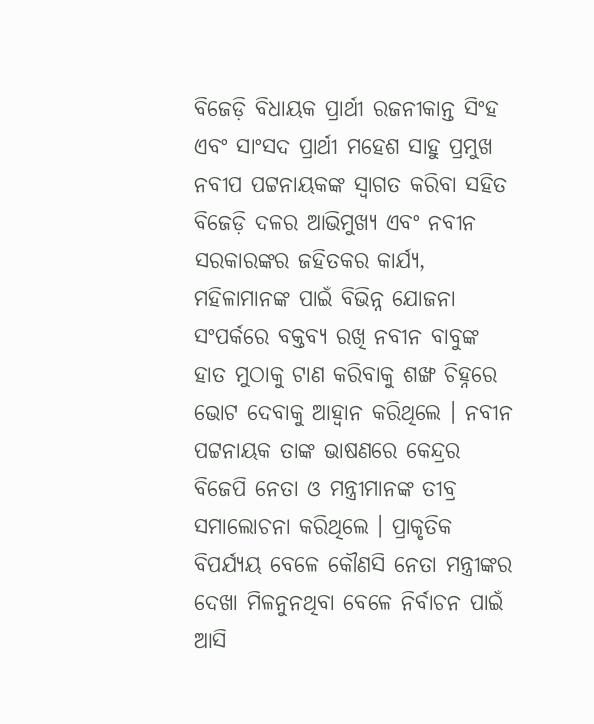ବିଜେଡ଼ି ବିଧାୟକ ପ୍ରାର୍ଥୀ ରଜନୀକାନ୍ତ ସିଂହ ଏବଂ ସାଂସଦ ପ୍ରାର୍ଥୀ ମହେଶ ସାହୁ ପ୍ରମୁଖ ନବୀପ ପଟ୍ଟନାୟକଙ୍କ ସ୍ୱାଗତ କରିବା ସହିତ ବିଜେଡ଼ି ଦଳର ଆଭିମୁଖ୍ୟ ଏବଂ ନବୀନ ସରକାରଙ୍କର ଜହିତକର କାର୍ଯ୍ୟ, ମହିଳାମାନଙ୍କ ପାଇଁ ବିଭିନ୍ନ ଯୋଜନା ସଂପର୍କରେ ବକ୍ତବ୍ୟ ରଖି ନବୀନ ବାବୁଙ୍କ ହାତ ମୁଠାକୁ ଟାଣ କରିବାକୁ ଶଙ୍ଖ ଚିହ୍ନରେ ଭୋଟ ଦେବାକୁ ଆହ୍ୱାନ କରିଥିଲେ । ନବୀନ ପଟ୍ଟନାୟକ ତାଙ୍କ ଭାଷଣରେ କେନ୍ଦ୍ରର ବିଜେପି ନେତା ଓ ମନ୍ତ୍ରୀମାନଙ୍କ ତୀବ୍ର ସମାଲୋଚନା କରିଥିଲେ । ପ୍ରାକୃତିକ ବିପର୍ଯ୍ୟୟ ବେଳେ କୌଣସି ନେତା ମନ୍ତ୍ରୀଙ୍କର ଦେଖା ମିଳନୁନଥିବା ବେଳେ ନିର୍ବାଚନ ପାଇଁ ଆସି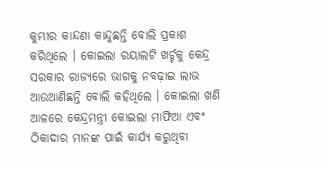କୁମ୍ଭୀର କାନ୍ଦଣା କାନ୍ଦୁଛନ୍ତି ବୋଲି ପ୍ରକାଶ କରିଥିଲେ । କୋଇଲା ରୟାଲଟି ଖର୍ଚ୍ଚକୁ କେନ୍ଦ୍ର ସରକାର ରାଜ୍ୟରେ ଭାଗକୁ ନବଢ଼ାଇ ଲାଭ ଆଉଆଣିଛନ୍ତି ବୋଲି କହିଥିଲେ । କୋଇଲା ଖଣି ଆଳରେ କେନ୍ଦ୍ରମନ୍ତ୍ରୀ କୋଇଲା ମାଫିଆ ଏବଂ ଠିକାଦାର ମାନଙ୍କ ପାଇଁ କାର୍ଯ୍ୟ କରୁଥିବା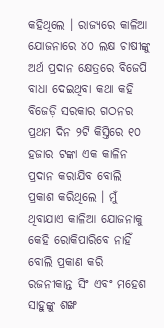କହିଥିଲେ । ରାଜ୍ୟରେ କାଳିଆ ଯୋଜନାରେ ୪୦ ଲକ୍ଷ ଚାଷୀଙ୍କୁ ଅର୍ଥ ପ୍ରଦାନ କ୍ଷେତ୍ରରେ ବିଜେପି ବାଧା ଦେଇଥିବା କଥା କହି ବିଜେଡ଼ି ସରକାର ଗଠନର ପ୍ରଥମ ଦିନ ୨ଟି କିସ୍ତିରେ ୧୦ ହଜାର ଟଙ୍କା ଏକ କାଳିନ ପ୍ରଦାନ କରାଯିବ ବୋଲି ପ୍ରକାଶ କରିଥିଲେ । ମୁଁ ଥିବାଯାଏ କାଳିଆ ଯୋଜନାକୁ କେହି ରୋକିପାରିବେ ନାହିଁ ବୋଲି ପ୍ରକାଣ କରି ରଜନୀକାନ୍ତ ସିଂ ଏବଂ ମହେଶ ସାହୁଙ୍କୁ ଶଙ୍ଖ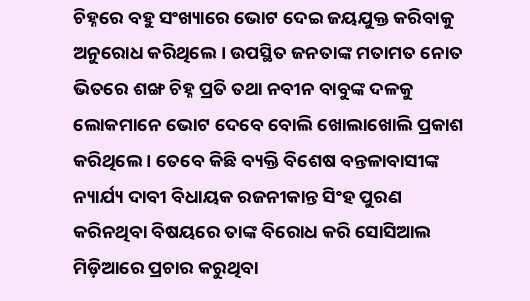ଚିହ୍ନରେ ବହୁ ସଂଖ୍ୟାରେ ଭୋଟ ଦେଇ ଜୟଯୁକ୍ତ କରିବାକୁ ଅନୁରୋଧ କରିଥିଲେ । ଉପସ୍ଥିତ ଜନତାଙ୍କ ମତାମତ ନୋତ ଭିତରେ ଶଙ୍ଖ ଚିହ୍ନ ପ୍ରତି ତଥା ନବୀନ ବାବୁଙ୍କ ଦଳକୁ ଲୋକମାନେ ଭୋଟ ଦେବେ ବୋଲି ଖୋଲାଖୋଲି ପ୍ରକାଶ କରିଥିଲେ । ତେବେ କିଛି ବ୍ୟକ୍ତି ବିଶେଷ ବନ୍ତଳାବାସୀଙ୍କ ନ୍ୟାର୍ଯ୍ୟ ଦାବୀ ବିଧାୟକ ରଜନୀକାନ୍ତ ସିଂହ ପୁରଣ କରିନଥିବା ବିଷୟରେ ତାଙ୍କ ବିରୋଧ କରି ସୋସିଆଲ ମିଡ଼ିଆରେ ପ୍ରଚାର କରୁଥିବା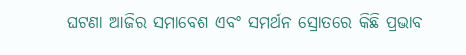ଘଟଣା ଆଜିର ସମାବେଶ ଏବଂ ସମର୍ଥନ ସ୍ରୋତରେ କିଛି ପ୍ରଭାବ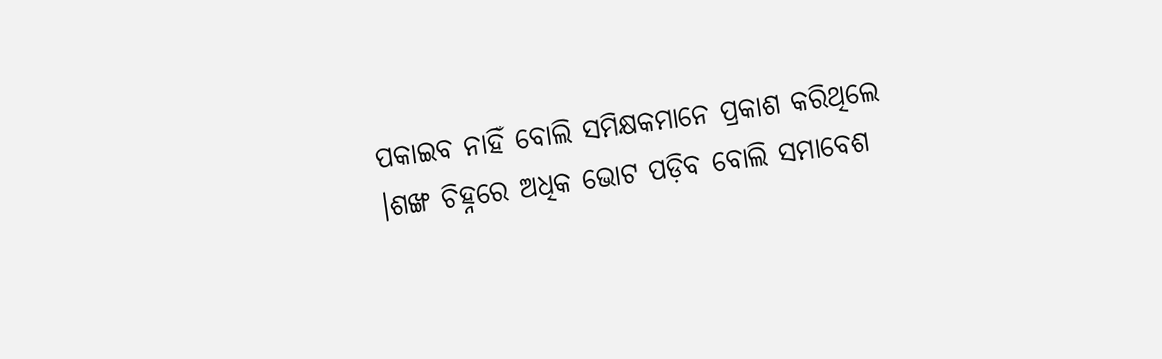ପକାଇବ ନାହିଁ ବୋଲି ସମିକ୍ଷକମାନେ ପ୍ରକାଶ କରିଥିଲେ ।ଶଙ୍ଖ ଚିହ୍ନରେ ଅଧିକ ଭୋଟ ପଡ଼ିବ ବୋଲି ସମାବେଶ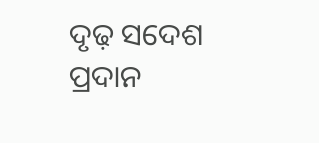ଦୃଢ଼ ସଦେଶ ପ୍ରଦାନ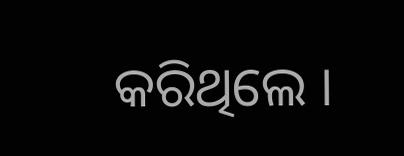କରିଥିଲେ ।